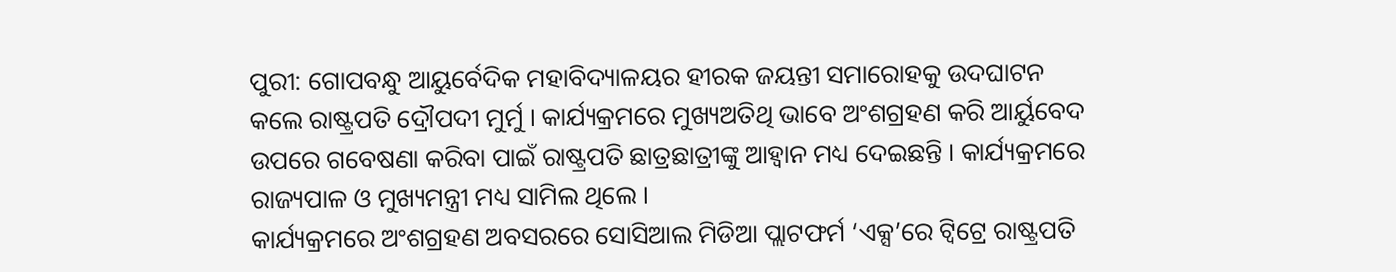ପୁରୀ: ଗୋପବନ୍ଧୁ ଆୟୁର୍ବେଦିକ ମହାବିଦ୍ୟାଳୟର ହୀରକ ଜୟନ୍ତୀ ସମାରୋହକୁ ଉଦଘାଟନ କଲେ ରାଷ୍ଟ୍ରପତି ଦ୍ରୌପଦୀ ମୁର୍ମୁ । କାର୍ଯ୍ୟକ୍ରମରେ ମୁଖ୍ୟଅତିଥି ଭାବେ ଅଂଶଗ୍ରହଣ କରି ଆର୍ୟୁବେଦ ଉପରେ ଗବେଷଣା କରିବା ପାଇଁ ରାଷ୍ଟ୍ରପତି ଛାତ୍ରଛାତ୍ରୀଙ୍କୁ ଆହ୍ବାନ ମଧ୍ୟ ଦେଇଛନ୍ତି । କାର୍ଯ୍ୟକ୍ରମରେ ରାଜ୍ୟପାଳ ଓ ମୁଖ୍ୟମନ୍ତ୍ରୀ ମଧ୍ୟ ସାମିଲ ଥିଲେ ।
କାର୍ଯ୍ୟକ୍ରମରେ ଅଂଶଗ୍ରହଣ ଅବସରରେ ସୋସିଆଲ ମିଡିଆ ପ୍ଲାଟଫର୍ମ ‘ଏକ୍ସ’ରେ ଟ୍ବିଟ୍ରେ ରାଷ୍ଟ୍ରପତି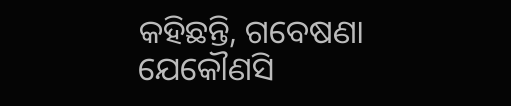କହିଛନ୍ତି, ଗବେଷଣା ଯେକୌଣସି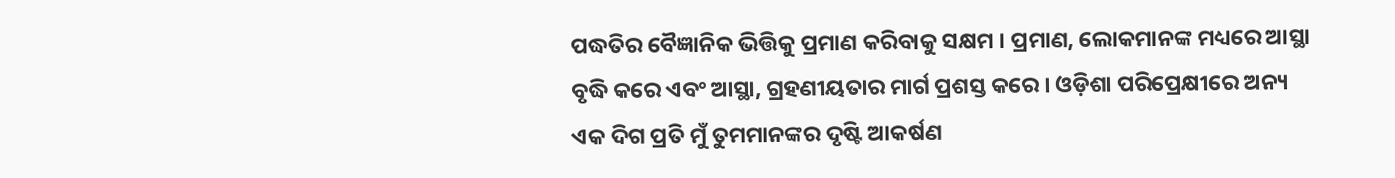ପଦ୍ଧତିର ବୈଜ୍ଞାନିକ ଭିତ୍ତିକୁ ପ୍ରମାଣ କରିବାକୁ ସକ୍ଷମ । ପ୍ରମାଣ, ଲୋକମାନଙ୍କ ମଧ୍ୟରେ ଆସ୍ଥା ବୃଦ୍ଧି କରେ ଏବଂ ଆସ୍ଥା, ଗ୍ରହଣୀୟତାର ମାର୍ଗ ପ୍ରଶସ୍ତ କରେ । ଓଡ଼ିଶା ପରିପ୍ରେକ୍ଷୀରେ ଅନ୍ୟ ଏକ ଦିଗ ପ୍ରତି ମୁଁ ତୁମମାନଙ୍କର ଦୃଷ୍ଟି ଆକର୍ଷଣ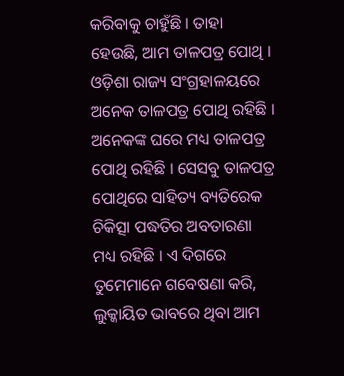କରିବାକୁ ଚାହୁଁଛି । ତାହା ହେଉଛି, ଆମ ତାଳପତ୍ର ପୋଥି । ଓଡ଼ିଶା ରାଜ୍ୟ ସଂଗ୍ରହାଳୟରେ ଅନେକ ତାଳପତ୍ର ପୋଥି ରହିଛି । ଅନେକଙ୍କ ଘରେ ମଧ୍ୟ ତାଳପତ୍ର ପୋଥି ରହିଛି । ସେସବୁ ତାଳପତ୍ର ପୋଥିରେ ସାହିତ୍ୟ ବ୍ୟତିରେକ ଚିକିତ୍ସା ପଦ୍ଧତିର ଅବତାରଣା ମଧ୍ୟ ରହିଛି । ଏ ଦିଗରେ ତୁମେମାନେ ଗବେଷଣା କରି, ଲୁକ୍କାୟିତ ଭାବରେ ଥିବା ଆମ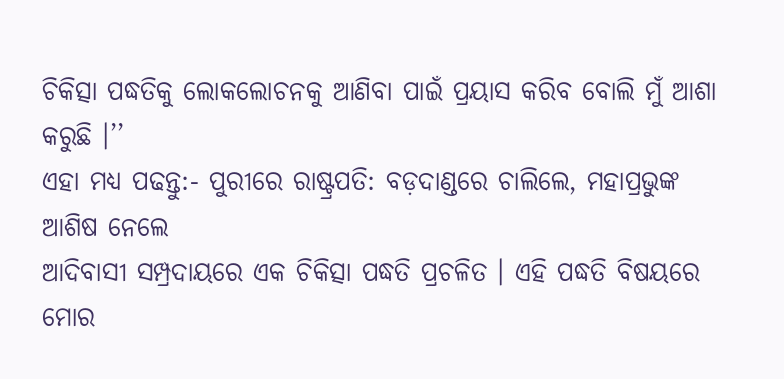ଚିକିତ୍ସା ପଦ୍ଧତିକୁ ଲୋକଲୋଚନକୁ ଆଣିବା ପାଇଁ ପ୍ରୟାସ କରିବ ବୋଲି ମୁଁ ଆଶା କରୁଛି ।’’
ଏହା ମଧ୍ୟ ପଢନ୍ତୁ:- ପୁରୀରେ ରାଷ୍ଟ୍ରପତି: ବଡ଼ଦାଣ୍ଡରେ ଚାଲିଲେ, ମହାପ୍ରଭୁଙ୍କ ଆଶିଷ ନେଲେ
ଆଦିବାସୀ ସମ୍ପ୍ରଦାୟରେ ଏକ ଚିକିତ୍ସା ପଦ୍ଧତି ପ୍ରଚଳିତ । ଏହି ପଦ୍ଧତି ବିଷୟରେ ମୋର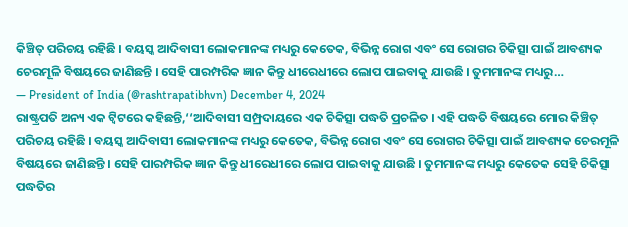କିଞ୍ଚିତ୍ ପରିଚୟ ରହିଛି । ବୟସ୍କ ଆଦିବାସୀ ଲୋକମାନଙ୍କ ମଧ୍ୟରୁ କେତେକ, ବିଭିନ୍ନ ରୋଗ ଏବଂ ସେ ରୋଗର ଚିକିତ୍ସା ପାଇଁ ଆବଶ୍ୟକ ଚେରମୂଳି ବିଷୟରେ ଜାଣିଛନ୍ତି । ସେହି ପାରମ୍ପରିକ ଜ୍ଞାନ କିନ୍ତୁ ଧୀରେଧୀରେ ଲୋପ ପାଇବାକୁ ଯାଉଛି । ତୁମମାନଙ୍କ ମଧ୍ୟରୁ…
— President of India (@rashtrapatibhvn) December 4, 2024
ରାଷ୍ଟ୍ରପତି ଅନ୍ୟ ଏକ ଟ୍ବିଟରେ କହିଛନ୍ତି,‘‘ଆଦିବାସୀ ସମ୍ପ୍ରଦାୟରେ ଏକ ଚିକିତ୍ସା ପଦ୍ଧତି ପ୍ରଚଳିତ । ଏହି ପଦ୍ଧତି ବିଷୟରେ ମୋର କିଞ୍ଚିତ୍ ପରିଚୟ ରହିଛି । ବୟସ୍କ ଆଦିବାସୀ ଲୋକମାନଙ୍କ ମଧ୍ୟରୁ କେତେକ, ବିଭିନ୍ନ ରୋଗ ଏବଂ ସେ ରୋଗର ଚିକିତ୍ସା ପାଇଁ ଆବଶ୍ୟକ ଚେରମୂଳି ବିଷୟରେ ଜାଣିଛନ୍ତି । ସେହି ପାରମ୍ପରିକ ଜ୍ଞାନ କିନ୍ତୁ ଧୀରେଧୀରେ ଲୋପ ପାଇବାକୁ ଯାଉଛି । ତୁମମାନଙ୍କ ମଧ୍ୟରୁ କେତେକ ସେହି ଚିକିତ୍ସା ପଦ୍ଧତିର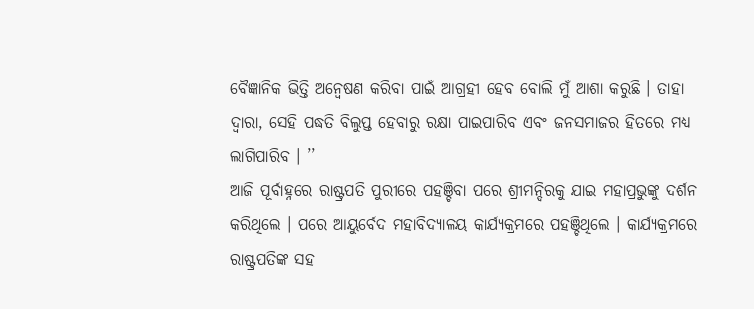ବୈଜ୍ଞାନିକ ଭିତ୍ତି ଅନ୍ୱେଷଣ କରିବା ପାଇଁ ଆଗ୍ରହୀ ହେବ ବୋଲି ମୁଁ ଆଶା କରୁଛି । ତାହା ଦ୍ୱାରା, ସେହି ପଦ୍ଧତି ବିଲୁପ୍ତ ହେବାରୁ ରକ୍ଷା ପାଇପାରିବ ଏବଂ ଜନସମାଜର ହିତରେ ମଧ୍ୟ ଲାଗିପାରିବ । ’’
ଆଜି ପୂର୍ବାହ୍ନରେ ରାଷ୍ଟ୍ରପତି ପୁରୀରେ ପହଞ୍ଚିବା ପରେ ଶ୍ରୀମନ୍ଦିରକୁ ଯାଇ ମହାପ୍ରଭୁଙ୍କୁ ଦର୍ଶନ କରିଥିଲେ । ପରେ ଆୟୁର୍ବେଦ ମହାବିଦ୍ୟାଳୟ କାର୍ଯ୍ୟକ୍ରମରେ ପହଞ୍ଚିଥିଲେ । କାର୍ଯ୍ୟକ୍ରମରେ ରାଷ୍ଟ୍ରପତିଙ୍କ ସହ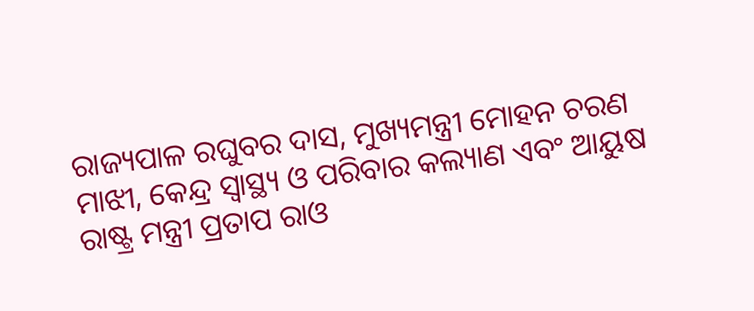ରାଜ୍ୟପାଳ ରଘୁବର ଦାସ, ମୁଖ୍ୟମନ୍ତ୍ରୀ ମୋହନ ଚରଣ ମାଝୀ, କେନ୍ଦ୍ର ସ୍ବାସ୍ଥ୍ୟ ଓ ପରିବାର କଲ୍ୟାଣ ଏବଂ ଆୟୁଷ ରାଷ୍ଟ୍ର ମନ୍ତ୍ରୀ ପ୍ରତାପ ରାଓ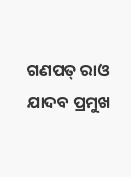ଗଣପତ୍ ରାଓ ଯାଦବ ପ୍ରମୁଖ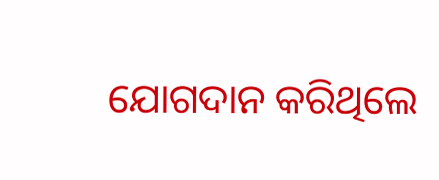ଯୋଗଦାନ କରିଥିଲେ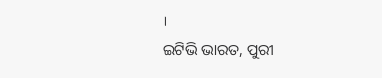।
ଇଟିଭି ଭାରତ, ପୁରୀ